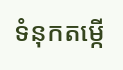ទំនុកតម្កើ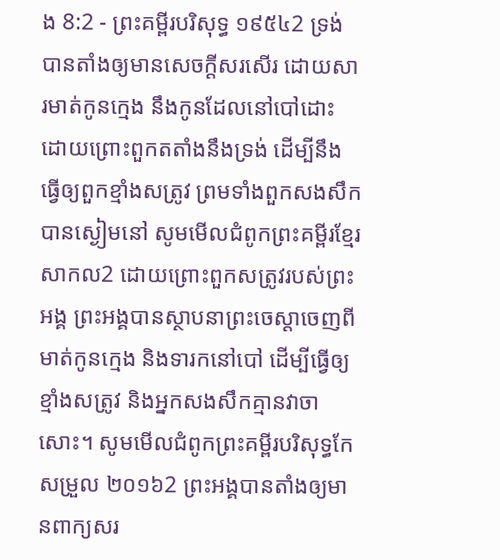ង 8:2 - ព្រះគម្ពីរបរិសុទ្ធ ១៩៥៤2 ទ្រង់បានតាំងឲ្យមានសេចក្ដីសរសើរ ដោយសារមាត់កូនក្មេង នឹងកូនដែលនៅបៅដោះ ដោយព្រោះពួកតតាំងនឹងទ្រង់ ដើម្បីនឹងធ្វើឲ្យពួកខ្មាំងសត្រូវ ព្រមទាំងពួកសងសឹក បានស្ងៀមនៅ សូមមើលជំពូកព្រះគម្ពីរខ្មែរសាកល2 ដោយព្រោះពួកសត្រូវរបស់ព្រះអង្គ ព្រះអង្គបានស្ថាបនាព្រះចេស្ដាចេញពីមាត់កូនក្មេង និងទារកនៅបៅ ដើម្បីធ្វើឲ្យខ្មាំងសត្រូវ និងអ្នកសងសឹកគ្មានវាចាសោះ។ សូមមើលជំពូកព្រះគម្ពីរបរិសុទ្ធកែសម្រួល ២០១៦2 ព្រះអង្គបានតាំងឲ្យមានពាក្យសរ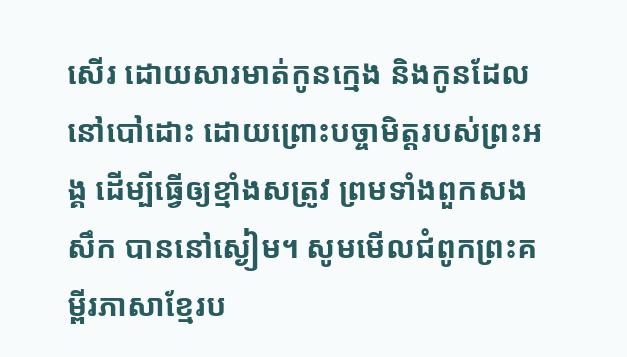សើរ ដោយសារមាត់កូនក្មេង និងកូនដែលនៅបៅដោះ ដោយព្រោះបច្ចាមិត្តរបស់ព្រះអង្គ ដើម្បីធ្វើឲ្យខ្មាំងសត្រូវ ព្រមទាំងពួកសងសឹក បាននៅស្ងៀម។ សូមមើលជំពូកព្រះគម្ពីរភាសាខ្មែរប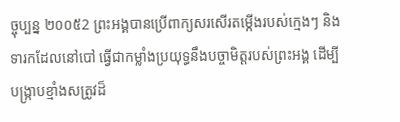ច្ចុប្បន្ន ២០០៥2 ព្រះអង្គបានប្រើពាក្យសរសើរតម្កើងរបស់ក្មេងៗ និងទារកដែលនៅបៅ ធ្វើជាកម្លាំងប្រយុទ្ធនឹងបច្ចាមិត្តរបស់ព្រះអង្គ ដើម្បីបង្ក្រាបខ្មាំងសត្រូវដ៏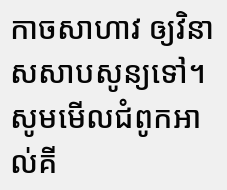កាចសាហាវ ឲ្យវិនាសសាបសូន្យទៅ។ សូមមើលជំពូកអាល់គី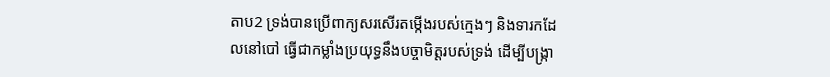តាប2 ទ្រង់បានប្រើពាក្យសរសើរតម្កើងរបស់ក្មេងៗ និងទារកដែលនៅបៅ ធ្វើជាកម្លាំងប្រយុទ្ធនឹងបច្ចាមិត្តរបស់ទ្រង់ ដើម្បីបង្ក្រា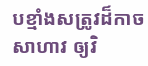បខ្មាំងសត្រូវដ៏កាចសាហាវ ឲ្យវិ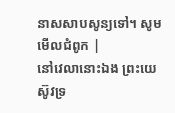នាសសាបសូន្យទៅ។ សូមមើលជំពូក |
នៅវេលានោះឯង ព្រះយេស៊ូវទ្រ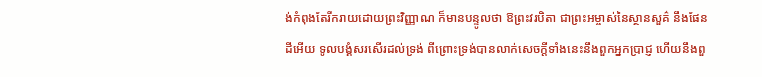ង់កំពុងតែរីករាយដោយព្រះវិញ្ញាណ ក៏មានបន្ទូលថា ឱព្រះវរបិតា ជាព្រះអម្ចាស់នៃស្ថានសួគ៌ នឹងផែនដីអើយ ទូលបង្គំសរសើរដល់ទ្រង់ ពីព្រោះទ្រង់បានលាក់សេចក្ដីទាំងនេះនឹងពួកអ្នកប្រាជ្ញ ហើយនឹងពួ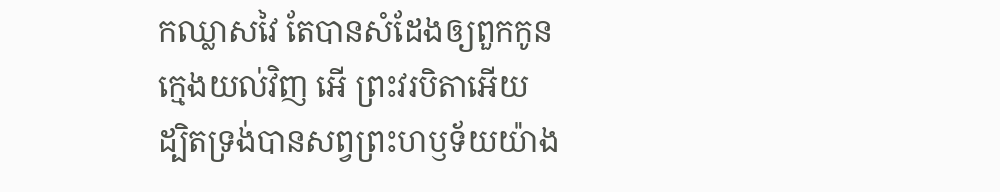កឈ្លាសវៃ តែបានសំដែងឲ្យពួកកូនក្មេងយល់វិញ អើ ព្រះវរបិតាអើយ ដ្បិតទ្រង់បានសព្វព្រះហឫទ័យយ៉ាង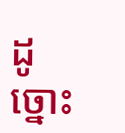ដូច្នោះ